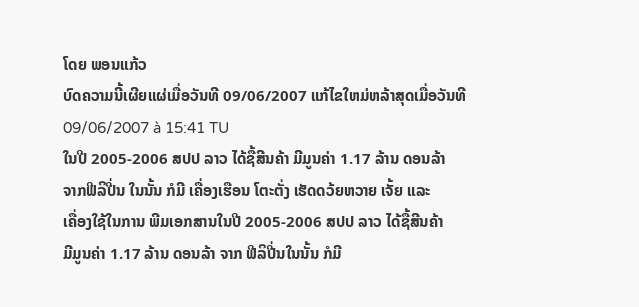ໂດຍ ພອນແກ້ວ
ບົດຄວາມນີ້ເຜີຍແຜ່ເມື່ອວັນທີ 09/06/2007 ແກ້ໄຂໃຫມ່ຫລ້າສຸດເມື່ອວັນທີ 09/06/2007 à 15:41 TU
ໃນປີ 2005-2006 ສປປ ລາວ ໄດ້ຊື້ສີນຄ້າ ມີມູນຄ່າ 1.17 ລ້ານ ດອນລ້າ
ຈາກຟີລິປີ່ນ ໃນນັ້ນ ກໍມີ ເຄື່ອງເຮືອນ ໂຕະຕັ່ງ ເຮັດດວ້ຍຫວາຍ ເຈັ້ຍ ແລະ
ເຄື່ອງໃຊ້ໃນການ ພີມເອກສານໃນປີ 2005-2006 ສປປ ລາວ ໄດ້ຊື້ສີນຄ້າ
ມີມູນຄ່າ 1.17 ລ້ານ ດອນລ້າ ຈາກ ຟີລິປີ່ນໃນນັ້ນ ກໍມີ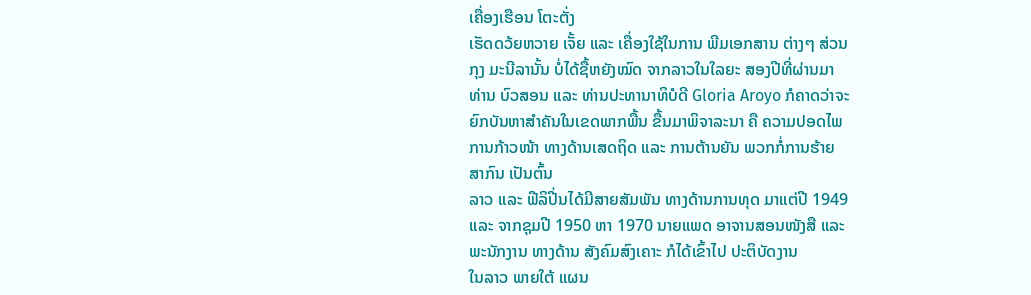ເຄື່ອງເຮືອນ ໂຕະຕັ່ງ
ເຮັດດວ້ຍຫວາຍ ເຈັ້ຍ ແລະ ເຄື່ອງໃຊ້ໃນການ ພີມເອກສານ ຕ່າງໆ ສ່ວນ
ກຸງ ມະນີລານັ້ນ ບໍ່ໄດ້ຊື້ຫຍັງໝົດ ຈາກລາວໃນໃລຍະ ສອງປີທີ່ຜ່ານມາ
ທ່ານ ບົວສອນ ແລະ ທ່ານປະທານາທິບໍດີ Gloria Aroyo ກໍຄາດວ່າຈະ
ຍົກບັນຫາສຳຄັນໃນເຂດພາກພື້ນ ຂື້ນມາພິຈາລະນາ ຄື ຄວາມປອດໄພ
ການກ້າວໜ້າ ທາງດ້ານເສດຖິດ ແລະ ການຕ້ານຍັນ ພວກກໍ່ການຮ້າຍ
ສາກົນ ເປັນຕົ້ນ
ລາວ ແລະ ຟີລິປີ່ນໄດ້ມີສາຍສັມພັນ ທາງດ້ານການທຸດ ມາແຕ່ປີ 1949
ແລະ ຈາກຊຸມປີ 1950 ຫາ 1970 ນາຍແພດ ອາຈານສອນໜັງສື ແລະ
ພະນັກງານ ທາງດ້ານ ສັງຄົມສົງເຄາະ ກໍໄດ້ເຂົ້າໄປ ປະຕິບັດງານ
ໃນລາວ ພາຍໃຕ້ ແຜນ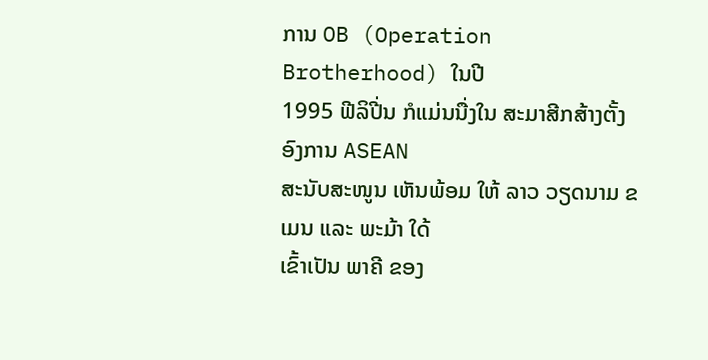ການ OB (Operation Brotherhood) ໃນປີ
1995 ຟີລິປີ່ນ ກໍແມ່ນນື່ງໃນ ສະມາສີກສ້າງຕັ້ງ ອົງການ ASEAN
ສະນັບສະໜູນ ເຫັນພ້ອມ ໃຫ້ ລາວ ວຽດນາມ ຂເມນ ແລະ ພະມ້າ ໃດ້
ເຂົ້າເປັນ ພາຄີ ຂອງ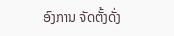ອົງການ ຈັດຕັ້ງດັ່ງ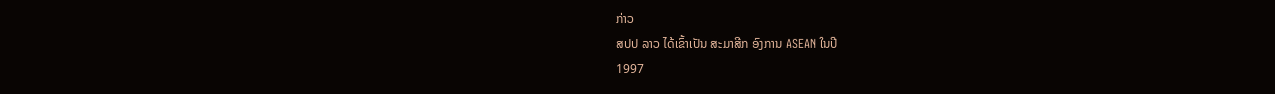ກ່າວ
ສປປ ລາວ ໄດ້ເຂົ້າເປັນ ສະມາສີກ ອົງການ ASEAN ໃນປີ
1997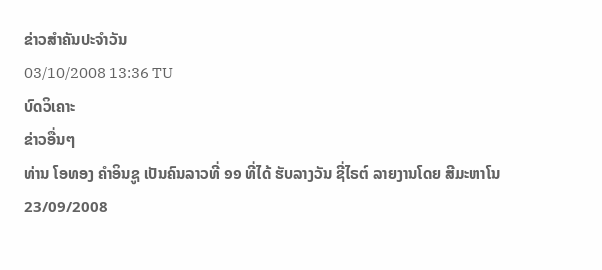ຂ່າວສຳຄັນປະຈຳວັນ
03/10/2008 13:36 TU
ບົດວິເຄາະ
ຂ່າວອື່ນໆ
ທ່ານ ໂອທອງ ຄຳອິນຊູ ເປັນຄົນລາວທີ່ ໑໑ ທີ່ໄດ້ ຮັບລາງວັນ ຊີ່ໄຣຕ໌ ລາຍງານໂດຍ ສີມະຫາໂນ
23/09/2008